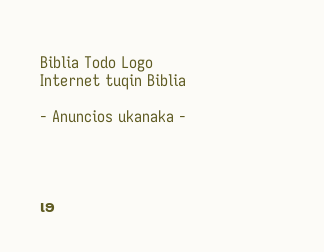Biblia Todo Logo
Internet tuqin Biblia

- Anuncios ukanaka -




ເອ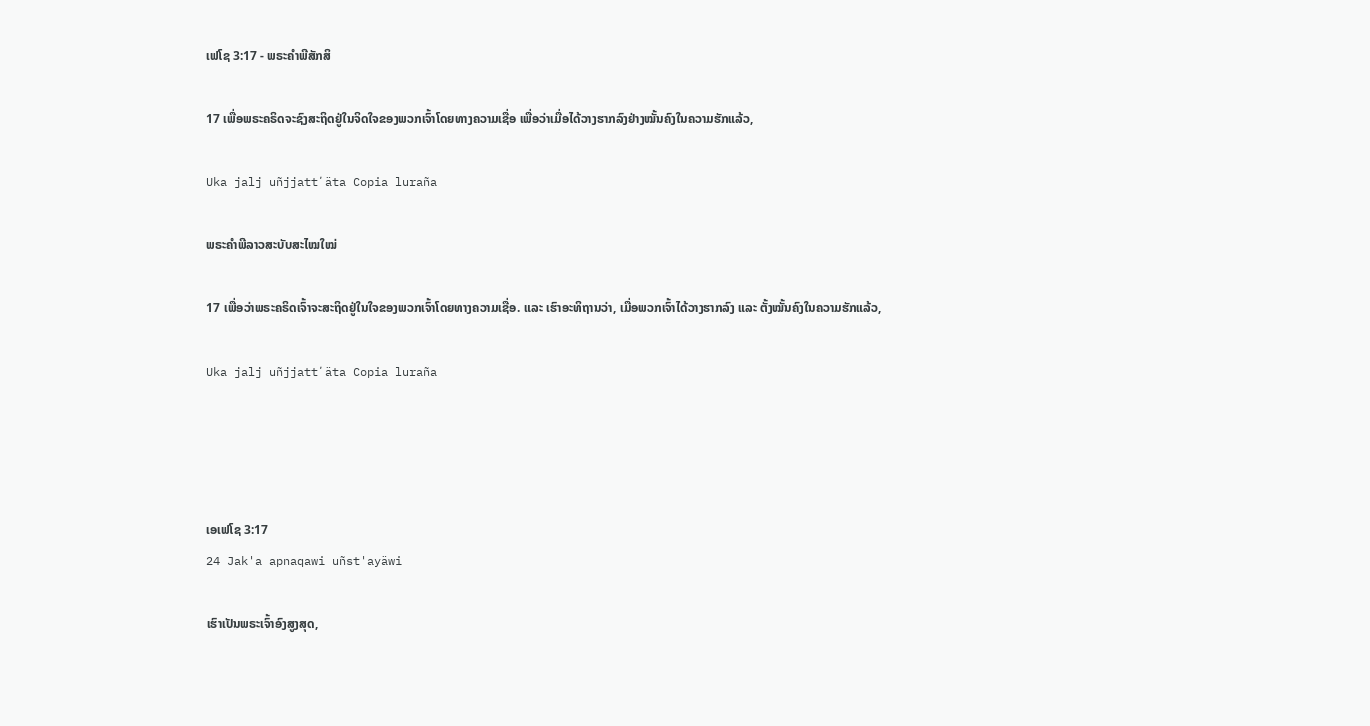ເຟໂຊ 3:17 - ພຣະຄຳພີສັກສິ

17 ເພື່ອພຣະຄຣິດຈະຊົງສະຖິດຢູ່ໃນຈິດໃຈຂອງພວກເຈົ້າໂດຍທາງຄວາມເຊື່ອ ເພື່ອວ່າເມື່ອໄດ້ວາງຮາກລົງຢ່າງໝັ້ນຄົງໃນຄວາມຮັກແລ້ວ,

Uka jalj uñjjattʼäta Copia luraña

ພຣະຄຳພີລາວສະບັບສະໄໝໃໝ່

17 ເພື່ອວ່າພຣະຄຣິດເຈົ້າຈະສະຖິດຢູ່ໃນໃຈຂອງພວກເຈົ້າໂດຍທາງຄວາມເຊື່ອ. ແລະ ເຮົາອະທິຖານວ່າ, ເມື່ອພວກເຈົ້າໄດ້ວາງຮາກລົງ ແລະ ຕັ້ງໝັ້ນຄົງໃນຄວາມຮັກແລ້ວ,

Uka jalj uñjjattʼäta Copia luraña




ເອເຟໂຊ 3:17
24 Jak'a apnaqawi uñst'ayäwi

ເຮົາເປັນພຣະເຈົ້າອົງສູງສຸດ,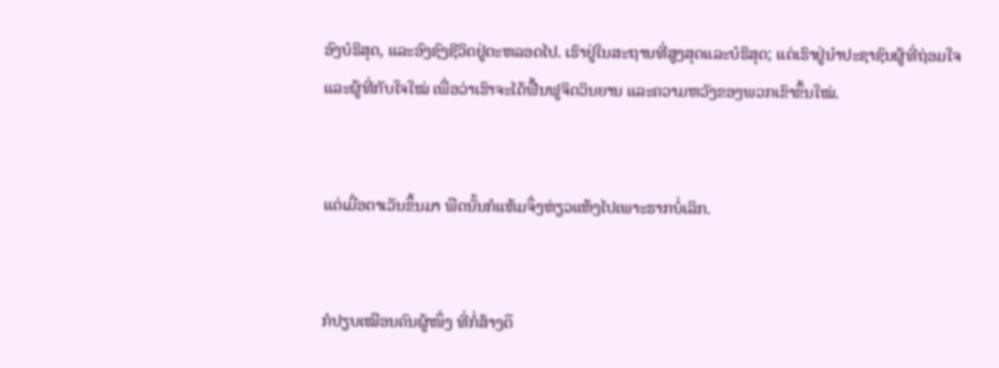ອົງບໍຣິສຸດ, ແລະອົງຊົງຊີວິດຢູ່ຕະຫລອດໄປ. ເຮົາຢູ່ໃນສະຖານທີ່ສູງສຸດແລະບໍຣິສຸດ; ແຕ່ເຮົາຢູ່ນຳປະຊາຊົນຜູ້ທີ່ຖ່ອມໃຈແລະຜູ້ທີ່ກັບໃຈໃໝ່ ເພື່ອວ່າເຮົາຈະໄດ້ຟື້ນຟູຈິດວິນຍານ ແລະຄວາມຫວັງຂອງພວກເຂົາຂຶ້ນໃໝ່.


ແຕ່ເມື່ອຕາເວັນຂຶ້ນມາ ພືດນັ້ນກໍແຫ້ມຈຶ່ງຫ່ຽວແຫ້ງໄປເພາະຮາກບໍ່ເລິກ.


ກໍປຽບເໝືອນຄົນຜູ້ໜຶ່ງ ທີ່ກໍ່ສ້າງຕຶ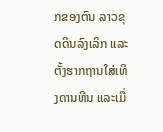ກຂອງຕົນ ລາວຂຸດດິນລົງເລິກ ແລະຕັ້ງຮາກຖານໃສ່ເທິງດານຫີນ ແລະເມື່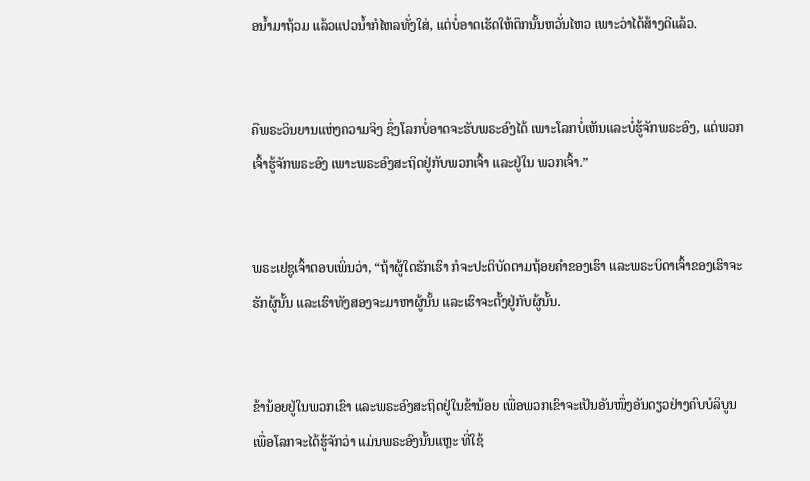ອນໍ້າມາຖ້ວມ ແລ້ວແປວນໍ້າກໍໄຫລທັ່ງໃສ່, ແຕ່ບໍ່ອາດເຮັດໃຫ້ຕຶກນັ້ນຫວັ່ນໄຫວ ເພາະວ່າໄດ້ສ້າງດີແລ້ວ.


ຄືພຣະວິນຍານແຫ່ງຄວາມຈິງ ຊຶ່ງໂລກບໍ່ອາດຈະຮັບພຣະອົງໄດ້ ເພາະໂລກບໍ່ເຫັນແລະບໍ່ຮູ້ຈັກພຣະອົງ, ແຕ່ພວກເຈົ້າຮູ້ຈັກພຣະອົງ ເພາະພຣະອົງສະຖິດຢູ່ກັບພວກເຈົ້າ ແລະຢູ່ໃນ ພວກເຈົ້າ.”


ພຣະເຢຊູເຈົ້າຕອບເພິ່ນວ່າ, “ຖ້າຜູ້ໃດຮັກເຮົາ ກໍຈະປະຕິບັດຕາມຖ້ອຍຄຳຂອງເຮົາ ແລະພຣະບິດາເຈົ້າຂອງເຮົາຈະຮັກຜູ້ນັ້ນ ແລະເຮົາທັງສອງຈະມາຫາຜູ້ນັ້ນ ແລະເຮົາຈະຕັ້ງຢູ່ກັບຜູ້ນັ້ນ.


ຂ້ານ້ອຍຢູ່ໃນພວກເຂົາ ແລະພຣະອົງສະຖິດຢູ່ໃນຂ້ານ້ອຍ ເພື່ອພວກເຂົາຈະເປັນອັນໜຶ່ງອັນດຽວຢ່າງຄົບບໍລິບູນ ເພື່ອໂລກຈະໄດ້ຮູ້ຈັກວ່າ ແມ່ນພຣະອົງນັ້ນແຫຼະ ທີ່ໃຊ້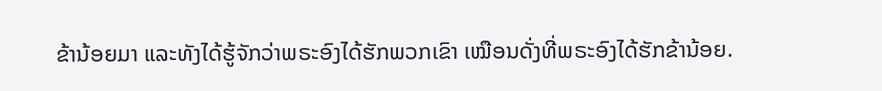ຂ້ານ້ອຍມາ ແລະທັງໄດ້ຮູ້ຈັກວ່າພຣະອົງໄດ້ຮັກພວກເຂົາ ເໝືອນດັ່ງທີ່ພຣະອົງໄດ້ຮັກຂ້ານ້ອຍ.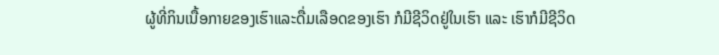ຜູ້ທີ່ກິນເນື້ອກາຍຂອງເຮົາແລະດື່ມເລືອດຂອງເຮົາ ກໍມີຊີວິດຢູ່ໃນເຮົາ ແລະ ເຮົາກໍມີຊີວິດ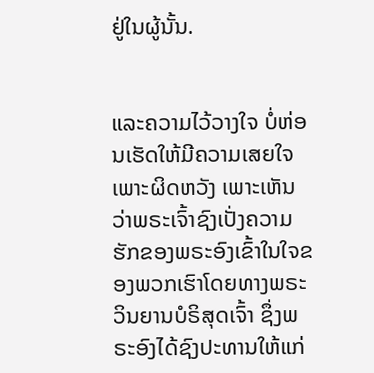ຢູ່ໃນຜູ້ນັ້ນ.


ແລະຄວາມໄວ້ວາງໃຈ ບໍ່ຫ່ອນເຮັດໃຫ້ມີຄວາມເສຍໃຈ ເພາະຜິດຫວັງ ເພາະເຫັນວ່າພຣະເຈົ້າຊົງເປັ່ງຄວາມຮັກຂອງພຣະອົງເຂົ້າໃນໃຈຂອງພວກເຮົາໂດຍທາງພຣະວິນຍານບໍຣິສຸດເຈົ້າ ຊຶ່ງພຣະອົງໄດ້ຊົງປະທານໃຫ້ແກ່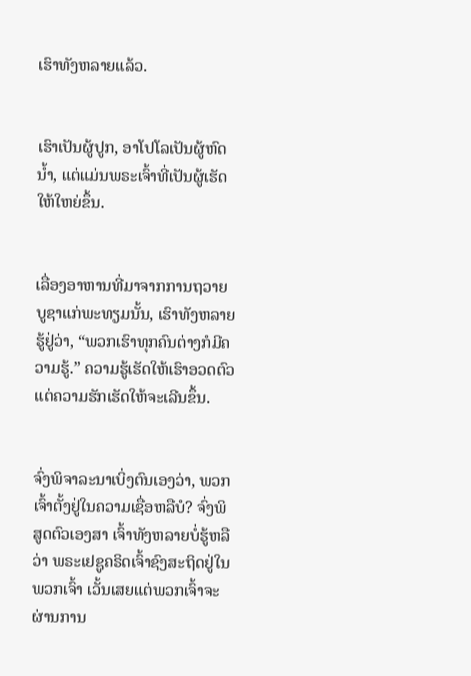ເຮົາທັງຫລາຍແລ້ວ.


ເຮົາເປັນຜູ້ປູກ, ອາໂປໂລເປັນຜູ້ຫົດນໍ້າ, ແຕ່ແມ່ນພຣະເຈົ້າທີ່ເປັນຜູ້ເຮັດໃຫ້ໃຫຍ່ຂຶ້ນ.


ເລື່ອງອາຫານທີ່ມາຈາກການຖວາຍບູຊາແກ່ພະທຽມນັ້ນ, ເຮົາທັງຫລາຍຮູ້ຢູ່ວ່າ, “ພວກເຮົາທຸກຄົນຕ່າງກໍມີຄວາມຮູ້.” ຄວາມຮູ້ເຮັດໃຫ້ເຮົາອວດຕົວ ແຕ່ຄວາມຮັກເຮັດໃຫ້ຈະເລີນຂຶ້ນ.


ຈົ່ງພິຈາລະນາເບິ່ງຕົນເອງວ່າ, ພວກເຈົ້າຕັ້ງຢູ່ໃນຄວາມເຊື່ອຫລືບໍ? ຈົ່ງພິສູດຕົວເອງສາ ເຈົ້າທັງຫລາຍບໍ່ຮູ້ຫລືວ່າ ພຣະເຢຊູຄຣິດເຈົ້າຊົງສະຖິດຢູ່ໃນພວກເຈົ້າ ເວັ້ນເສຍແຕ່ພວກເຈົ້າຈະຜ່ານການ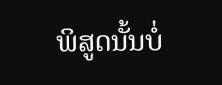ພິສູດນັ້ນບໍ່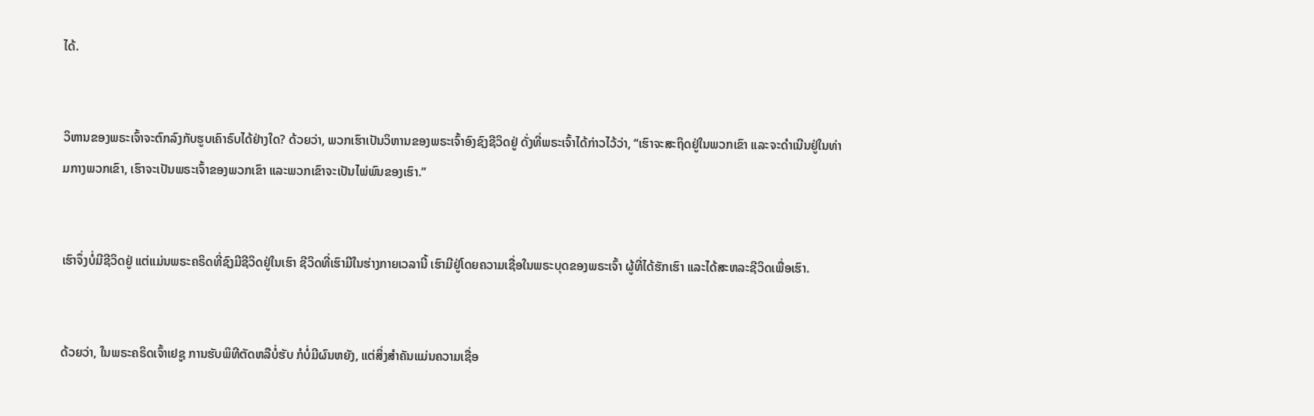ໄດ້.


ວິຫານຂອງພຣະເຈົ້າຈະຕົກລົງກັບຮູບເຄົາຣົບໄດ້ຢ່າງໃດ? ດ້ວຍວ່າ, ພວກເຮົາເປັນວິຫານຂອງພຣະເຈົ້າອົງຊົງຊີວິດຢູ່ ດັ່ງທີ່ພຣະເຈົ້າໄດ້ກ່າວໄວ້ວ່າ, “ເຮົາຈະສະຖິດຢູ່ໃນພວກເຂົາ ແລະຈະດຳເນີນຢູ່ໃນທ່າມກາງພວກເຂົາ, ເຮົາຈະເປັນພຣະເຈົ້າຂອງພວກເຂົາ ແລະພວກເຂົາຈະເປັນໄພ່ພົນຂອງເຮົາ.”


ເຮົາຈຶ່ງບໍ່ມີຊີວິດຢູ່ ແຕ່ແມ່ນພຣະຄຣິດທີ່ຊົງມີຊີວິດຢູ່ໃນເຮົາ ຊີວິດທີ່ເຮົາມີໃນຮ່າງກາຍເວລານີ້ ເຮົາມີຢູ່ໂດຍຄວາມເຊື່ອໃນພຣະບຸດຂອງພຣະເຈົ້າ ຜູ້ທີ່ໄດ້ຮັກເຮົາ ແລະໄດ້ສະຫລະຊີວິດເພື່ອເຮົາ.


ດ້ວຍວ່າ, ໃນພຣະຄຣິດເຈົ້າເຢຊູ ການຮັບພິທີຕັດຫລືບໍ່ຮັບ ກໍບໍ່ມີຜົນຫຍັງ, ແຕ່ສິ່ງສຳຄັນແມ່ນຄວາມເຊື່ອ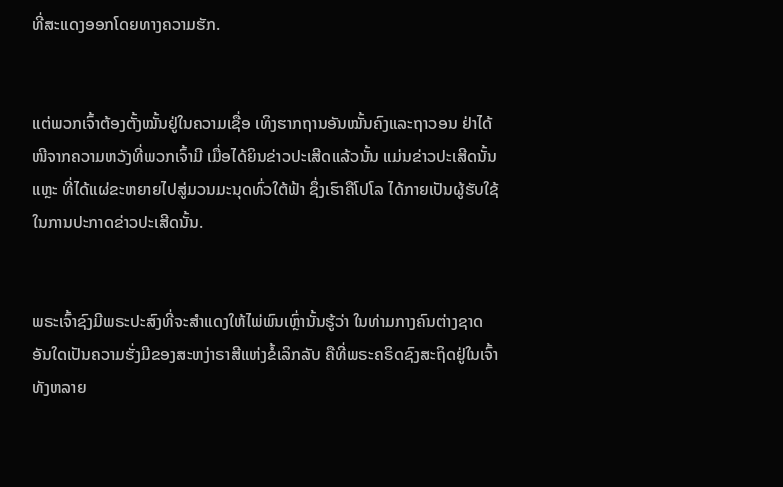ທີ່ສະແດງອອກໂດຍທາງຄວາມຮັກ.


ແຕ່ພວກເຈົ້າຕ້ອງຕັ້ງໝັ້ນຢູ່ໃນຄວາມເຊື່ອ ເທິງຮາກຖານອັນໝັ້ນຄົງແລະຖາວອນ ຢ່າໄດ້ໜີຈາກຄວາມຫວັງທີ່ພວກເຈົ້າມີ ເມື່ອໄດ້ຍິນຂ່າວປະເສີດແລ້ວນັ້ນ ແມ່ນຂ່າວປະເສີດນັ້ນແຫຼະ ທີ່ໄດ້ແຜ່ຂະຫຍາຍໄປສູ່ມວນມະນຸດທົ່ວໃຕ້ຟ້າ ຊຶ່ງເຮົາຄືໂປໂລ ໄດ້ກາຍເປັນຜູ້ຮັບໃຊ້ໃນການປະກາດຂ່າວປະເສີດນັ້ນ.


ພຣະເຈົ້າຊົງມີພຣະປະສົງທີ່ຈະສຳແດງໃຫ້ໄພ່ພົນເຫຼົ່ານັ້ນຮູ້ວ່າ ໃນທ່າມກາງຄົນຕ່າງຊາດ ອັນໃດເປັນຄວາມຮັ່ງມີຂອງສະຫງ່າຣາສີແຫ່ງຂໍ້ເລິກລັບ ຄືທີ່ພຣະຄຣິດຊົງສະຖິດຢູ່ໃນເຈົ້າທັງຫລາຍ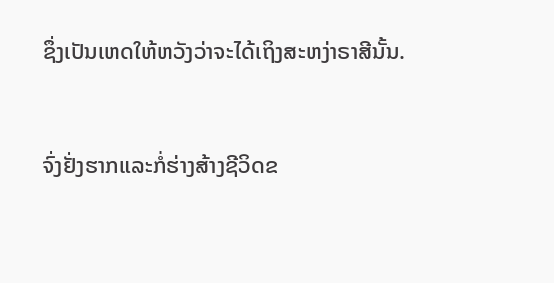ຊຶ່ງເປັນເຫດໃຫ້ຫວັງວ່າຈະໄດ້ເຖິງສະຫງ່າຣາສີນັ້ນ.


ຈົ່ງຢັ່ງຮາກແລະກໍ່ຮ່າງສ້າງຊີວິດຂ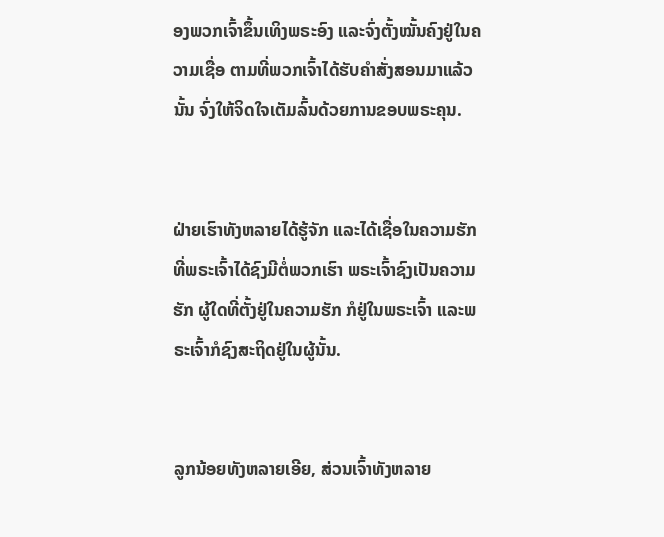ອງພວກເຈົ້າຂຶ້ນເທິງພຣະອົງ ແລະຈົ່ງຕັ້ງໝັ້ນຄົງຢູ່ໃນຄວາມເຊື່ອ ຕາມທີ່ພວກເຈົ້າໄດ້ຮັບຄຳສັ່ງສອນມາແລ້ວນັ້ນ ຈົ່ງໃຫ້ຈິດໃຈເຕັມລົ້ນດ້ວຍການຂອບພຣະຄຸນ.


ຝ່າຍເຮົາທັງຫລາຍໄດ້ຮູ້ຈັກ ແລະໄດ້ເຊື່ອໃນຄວາມຮັກທີ່ພຣະເຈົ້າໄດ້ຊົງມີຕໍ່ພວກເຮົາ ພຣະເຈົ້າຊົງເປັນຄວາມຮັກ ຜູ້ໃດທີ່ຕັ້ງຢູ່ໃນຄວາມຮັກ ກໍຢູ່ໃນພຣະເຈົ້າ ແລະພຣະເຈົ້າກໍຊົງສະຖິດຢູ່ໃນຜູ້ນັ້ນ.


ລູກນ້ອຍທັງຫລາຍເອີຍ, ສ່ວນເຈົ້າທັງຫລາຍ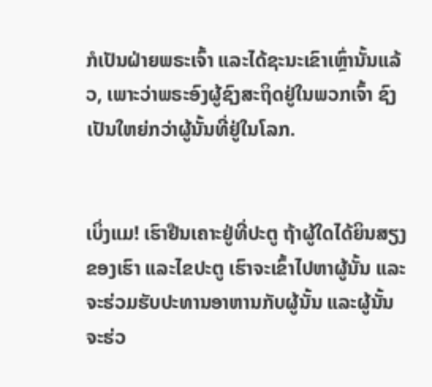ກໍເປັນຝ່າຍພຣະເຈົ້າ ແລະໄດ້ຊະນະເຂົາເຫຼົ່ານັ້ນແລ້ວ, ເພາະວ່າພຣະອົງຜູ້ຊົງສະຖິດຢູ່ໃນພວກເຈົ້າ ຊົງເປັນໃຫຍ່ກວ່າຜູ້ນັ້ນທີ່ຢູ່ໃນໂລກ.


ເບິ່ງແມ! ເຮົາຢືນເຄາະຢູ່ທີ່ປະຕູ ຖ້າຜູ້ໃດໄດ້ຍິນສຽງຂອງເຮົາ ແລະໄຂປະຕູ ເຮົາຈະເຂົ້າໄປຫາຜູ້ນັ້ນ ແລະຈະຮ່ວມຮັບປະທານອາຫານກັບຜູ້ນັ້ນ ແລະຜູ້ນັ້ນຈະຮ່ວ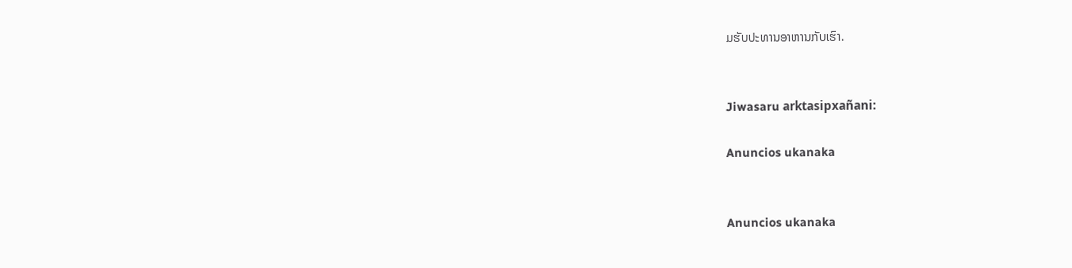ມຮັບປະທານອາຫານກັບເຮົາ.


Jiwasaru arktasipxañani:

Anuncios ukanaka


Anuncios ukanaka